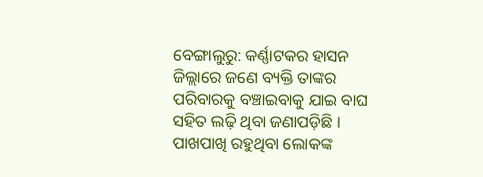ବେଙ୍ଗାଲୁରୁ: କର୍ଣ୍ଣାଟକର ହାସନ ଜିଲ୍ଲାରେ ଜଣେ ବ୍ୟକ୍ତି ତାଙ୍କର ପରିବାରକୁ ବଞ୍ଚାଇବାକୁ ଯାଇ ବାଘ ସହିତ ଲଢ଼ି ଥିବା ଜଣାପଡ଼ିଛି । ପାଖପାଖି ରହୁଥିବା ଲୋକଙ୍କ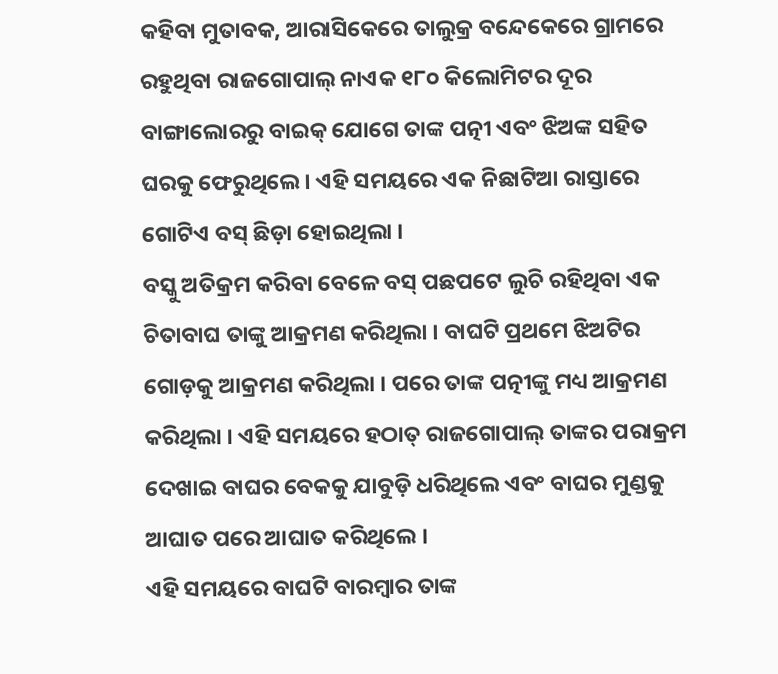କହିବା ମୁତାବକ, ଆରାସିକେରେ ତାଲୁକ୍ର ବନ୍ଦେକେରେ ଗ୍ରାମରେ ରହୁଥିବା ରାଜଗୋପାଲ୍ ନାଏକ ୧୮୦ କିଲୋମିଟର ଦୂର ବାଙ୍ଗାଲୋରରୁ ବାଇକ୍ ଯୋଗେ ତାଙ୍କ ପତ୍ନୀ ଏବଂ ଝିଅଙ୍କ ସହିତ ଘରକୁ ଫେରୁଥିଲେ । ଏହି ସମୟରେ ଏକ ନିଛାଟିଆ ରାସ୍ତାରେ ଗୋଟିଏ ବସ୍ ଛିଡ଼ା ହୋଇଥିଲା ।
ବସ୍କୁ ଅତିକ୍ରମ କରିବା ବେଳେ ବସ୍ ପଛପଟେ ଲୁଚି ରହିଥିବା ଏକ ଚିତାବାଘ ତାଙ୍କୁ ଆକ୍ରମଣ କରିଥିଲା । ବାଘଟି ପ୍ରଥମେ ଝିଅଟିର ଗୋଡ଼କୁ ଆକ୍ରମଣ କରିଥିଲା । ପରେ ତାଙ୍କ ପତ୍ନୀଙ୍କୁ ମଧ୍ୟ ଆକ୍ରମଣ କରିଥିଲା । ଏହି ସମୟରେ ହଠାତ୍ ରାଜଗୋପାଲ୍ ତାଙ୍କର ପରାକ୍ରମ ଦେଖାଇ ବାଘର ବେକକୁ ଯାବୁଡ଼ି ଧରିଥିଲେ ଏବଂ ବାଘର ମୁଣ୍ଡକୁ ଆଘାତ ପରେ ଆଘାତ କରିଥିଲେ ।
ଏହି ସମୟରେ ବାଘଟି ବାରମ୍ବାର ତାଙ୍କ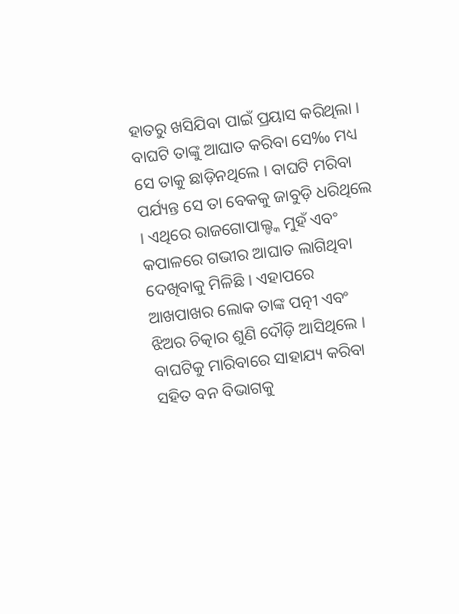ହାତରୁ ଖସିଯିବା ପାଇଁ ପ୍ରୟାସ କରିଥିଲା । ବାଘଟି ତାଙ୍କୁ ଆଘାତ କରିବା ସେ‰ ମଧ୍ୟ ସେ ତାକୁ ଛାଡ଼ିନଥିଲେ । ବାଘଟି ମରିବା ପର୍ଯ୍ୟନ୍ତ ସେ ତା ବେକକୁ ଜାବୁଡ଼ି ଧରିଥିଲେ । ଏଥିରେ ରାଜଗୋପାଲ୍ଙ୍କ ମୁହଁ ଏବଂ କପାଳରେ ଗଭୀର ଆଘାତ ଲାଗିଥିବା ଦେଖିବାକୁ ମିଳିଛି । ଏହାପରେ ଆଖପାଖର ଲୋକ ତାଙ୍କ ପତ୍ନୀ ଏବଂ ଝିଅର ଚିତ୍କାର ଶୁଣି ଦୌଡ଼ି ଆସିଥିଲେ । ବାଘଟିକୁ ମାରିବାରେ ସାହାଯ୍ୟ କରିବା ସହିତ ବନ ବିଭାଗକୁ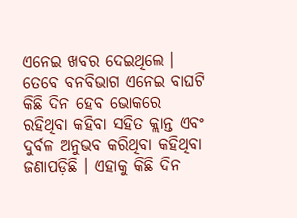ଏନେଇ ଖବର ଦେଇଥିଲେ ।
ତେବେ ବନବିଭାଗ ଏନେଇ ବାଘଟି କିଛି ଦିନ ହେବ ଭୋକରେ ରହିଥିବା କହିବା ସହିତ କ୍ଲାନ୍ତ ଏବଂ ଦୁର୍ବଳ ଅନୁଭବ କରିଥିବା କହିଥିବା ଜଣାପଡ଼ିଛି । ଏହାକୁ କିଛି ଦିନ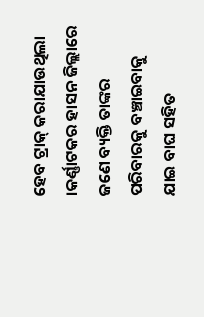ହେବ ଟ୍ରାକ୍ କରାଯାଉଥିଲା ।କର୍ଣ୍ଣାଟକର ହାସନ ଜିଲ୍ଲାରେ ଜଣେ ବ୍ୟକ୍ତି ତାଙ୍କର ପରିବାରକୁ ବଞ୍ଚାଇବାକୁ ଯାଇ ବାଘ ସହିତ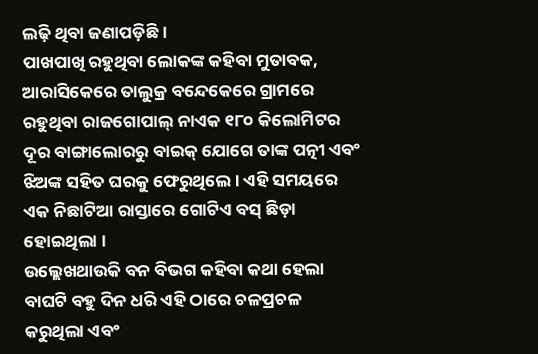ଲଢ଼ି ଥିବା ଜଣାପଡ଼ିଛି ।
ପାଖପାଖି ରହୁଥିବା ଲୋକଙ୍କ କହିବା ମୁତାବକ, ଆରାସିକେରେ ତାଲୁକ୍ର ବନ୍ଦେକେରେ ଗ୍ରାମରେ ରହୁଥିବା ରାଜଗୋପାଲ୍ ନାଏକ ୧୮୦ କିଲୋମିଟର ଦୂର ବାଙ୍ଗାଲୋରରୁ ବାଇକ୍ ଯୋଗେ ତାଙ୍କ ପତ୍ନୀ ଏବଂ ଝିଅଙ୍କ ସହିତ ଘରକୁ ଫେରୁଥିଲେ । ଏହି ସମୟରେ ଏକ ନିଛାଟିଆ ରାସ୍ତାରେ ଗୋଟିଏ ବସ୍ ଛିଡ଼ା ହୋଇଥିଲା ।
ଉଲ୍ଲେଖଥାଉକି ବନ ବିଭଗ କହିବା କଥା ହେଲା ବାଘଟି ବହୁ ଦିନ ଧରି ଏହି ଠାରେ ଚଳପ୍ରଚଳ କରୁଥିଲା ଏବଂ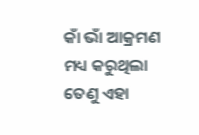କାଁ ଭାଁ ଆକ୍ରମଣ ମଧ୍ୟ କରୁଥିଲା ତେଣୁ ଏହା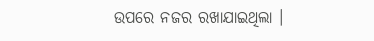ଉପରେ ନଜର ରଖାଯାଇଥିଲା ।